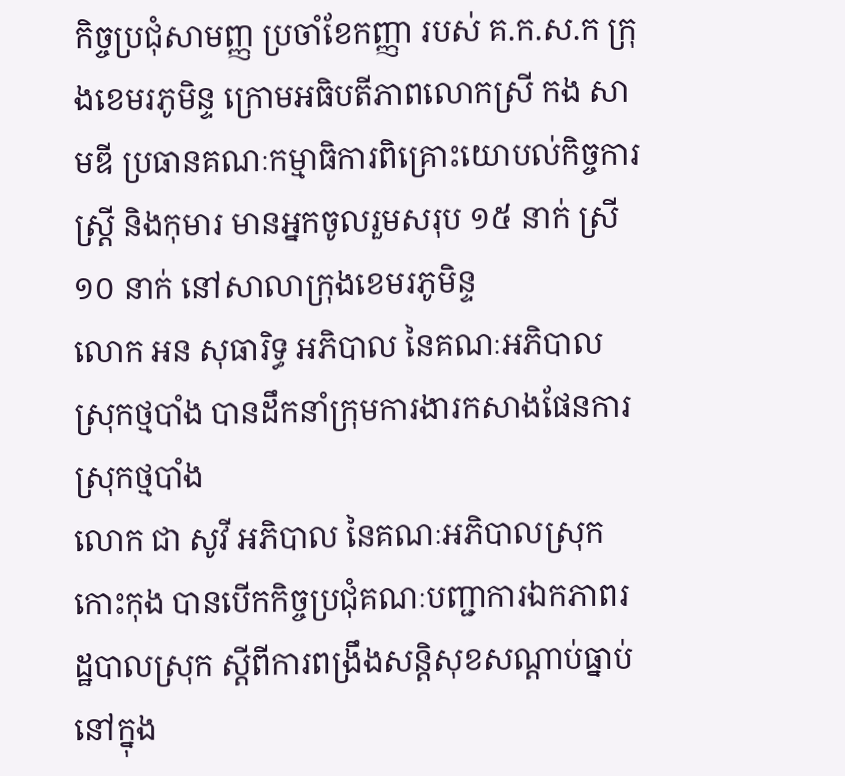កិច្ចប្រជុំសាមញ្ញ ប្រចាំខែកញ្ញា របស់ គ.ក.ស.ក ក្រុងខេមរភូមិន្ទ ក្រោមអធិបតីភាពលោកស្រី កង សាមឌី ប្រធានគណៈកម្មាធិការពិគ្រោះយោបល់កិច្ចការស្ត្រី និងកុមារ មានអ្នកចូលរួមសរុប ១៥ នាក់ ស្រី ១០ នាក់ នៅសាលាក្រុងខេមរភូមិន្ទ
លោក អន សុធារិទ្ធ អភិបាល នៃគណៈអភិបាលស្រុកថ្មបាំង បានដឹកនាំក្រុមការងារកសាងផែនការស្រុកថ្មបាំង
លោក ជា សូវី អភិបាល នៃគណៈអភិបាលស្រុកកោះកុង បានបេីកកិច្ចប្រជុំគណៈបញ្ជាការឯកភាពរដ្ឋបាលស្រុក ស្តីពីការពង្រឹងសន្តិសុខសណ្តាប់ធ្នាប់ នៅក្នុង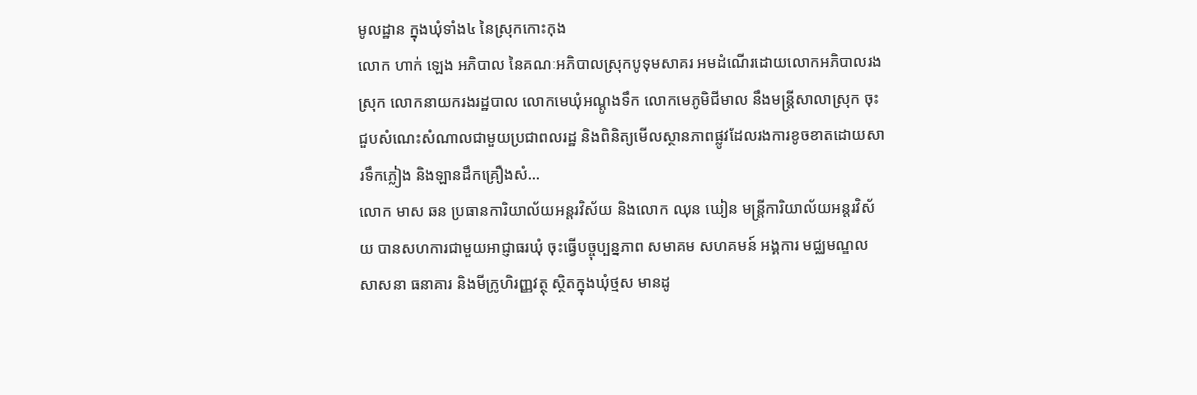មូលដ្ឋាន ក្នុងឃុំទាំង៤ នៃស្រុកកោះកុង
លោក ហាក់ ឡេង អភិបាល នៃគណៈអភិបាលស្រុកបូទុមសាគរ អមដំណើរដោយលោកអភិបាលរងស្រុក លោកនាយករងរដ្ឋបាល លោកមេឃុំអណ្តូងទឹក លោកមេភូមិជីមាល នឹងមន្ត្រីសាលាស្រុក ចុះជួបសំណេះសំណាលជាមួយប្រជាពលរដ្ឋ និងពិនិត្យមើលស្ថានភាពផ្លូវដែលរងការខូចខាតដោយសារទឹកភ្លៀង និងឡានដឹកគ្រឿងសំ...
លោក មាស ឆន ប្រធានការិយាល័យអន្តរវិស័យ និងលោក ឈុន ឃៀន មន្ត្រីការិយាល័យអន្តរវិស័យ បានសហការជាមួយអាជ្ញាធរឃុំ ចុះធ្វើបច្ចុប្បន្នភាព សមាគម សហគមន៍ អង្គការ មជ្ឈមណ្ឌល សាសនា ធនាគារ និងមីក្រូហិរញ្ញវត្ថុ ស្ថិតក្នុងឃុំថ្មស មានដូ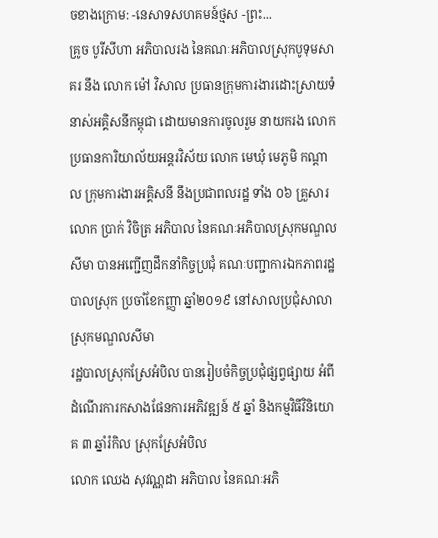ចខាងក្រោម: -នេសាទសហគមន៍ថ្មស -ព្រះ...
គ្រូច បូរីសីហា អភិបាលរង នៃគណៈអភិបាលស្រុកបូទុមសាគរ នឹង លោក ម៉ៅ វិសាល ប្រធានក្រុមការងារដោះស្រាយទំនាស់អគ្គិសនីកម្ពុជា ដោយមានការចូលរួម នាយករង លោក ប្រធានការិយាល័យអន្តរវិស័យ លោក មេឃុំ មេភូមិ កណ្តាល ក្រុមការងារអគ្គិសនី នឹងប្រជាពលរដ្ឋ ទាំង ០៦ គ្រួសារ
លោក ប្រាក់ វិចិត្រ អភិបាល នៃគណៈអភិបាលស្រុកមណ្ឌលសីមា បានអញ្ជើញដឹកនាំកិច្ចប្រជុំ គណៈបញ្ជាការឯកភាពរដ្ឋបាលស្រុក ប្រចាំខែកញ្ញា ឆ្នាំ២០១៩ នៅសាលប្រជុំសាលាស្រុកមណ្ឌលសីមា
រដ្ឋបាលស្រុកស្រែអំបិល បានរៀបចំកិច្ចប្រជុំផ្សព្វផ្សាយ អំពីដំណើរការកសាងផែនការអភិវឌ្ឍន៍ ៥ ឆ្នាំ និងកម្មវិធីវិនិយោគ ៣ ឆ្នាំរំកិល ស្រុកស្រែអំបិល
លោក ឈេង សុវណ្ណដា អភិបាល នៃគណៈអភិ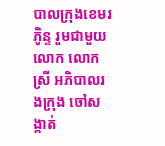បាលក្រុងខេមរភូិន្ទ រួមជាមួយ លោក លោកស្រី អភិបាលរងក្រុង ចៅសង្កាត់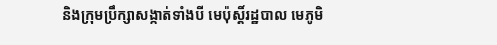និងក្រុមប្រឹក្សាសង្កាត់ទាំងបី មេប៉ុស្តិ៍រដ្ឋបាល មេភូមិ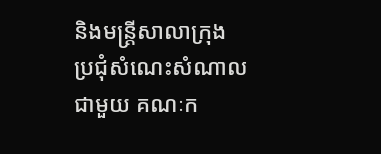និងមន្រ្តីសាលាក្រុង ប្រជុំសំណេះសំណាលជាមួយ គណៈក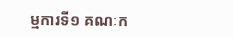ម្មការទី១ គណៈក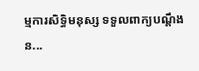ម្មការសិទ្ធិមនុស្ស ទទួលពាក្យបណ្តឹង ន...